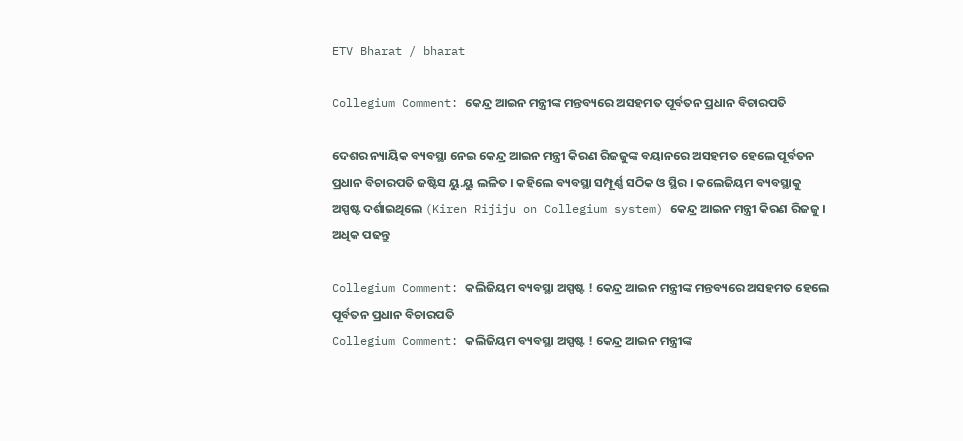ETV Bharat / bharat

Collegium Comment: କେନ୍ଦ୍ର ଆଇନ ମନ୍ତ୍ରୀଙ୍କ ମନ୍ତବ୍ୟରେ ଅସହମତ ପୂର୍ବତନ ପ୍ରଧାନ ବିଚାରପତି

ଦେଶର ନ୍ୟାୟିକ ବ୍ୟବସ୍ଥା ନେଇ କେନ୍ଦ୍ର ଆଇନ ମନ୍ତ୍ରୀ କିରଣ ରିଜଜୁଙ୍କ ବୟାନରେ ଅସହମତ ହେଲେ ପୂର୍ବତନ ପ୍ରଧାନ ବିଚାରପତି ଜଷ୍ଟିସ ୟୁ.ୟୁ ଲଳିତ । କହିଲେ ବ୍ୟବସ୍ଥା ସମ୍ପୂର୍ଣ୍ଣ ସଠିକ ଓ ସ୍ଥିର । କଲେଜିୟମ ବ୍ୟବସ୍ଥାକୁ ଅସ୍ପଷ୍ଟ ଦର୍ଶାଇଥିଲେ (Kiren Rijiju on Collegium system) କେନ୍ଦ୍ର ଆଇନ ମନ୍ତ୍ରୀ କିରଣ ରିଜଜୁ । ଅଧିକ ପଢନ୍ତୁ

Collegium Comment: କଲିଜିୟମ ବ୍ୟବସ୍ଥା ଅସ୍ପଷ୍ଟ ! କେନ୍ଦ୍ର ଆଇନ ମନ୍ତ୍ରୀଙ୍କ ମନ୍ତବ୍ୟରେ ଅସହମତ ହେଲେ ପୂର୍ବତନ ପ୍ରଧାନ ବିଚାରପତି
Collegium Comment: କଲିଜିୟମ ବ୍ୟବସ୍ଥା ଅସ୍ପଷ୍ଟ ! କେନ୍ଦ୍ର ଆଇନ ମନ୍ତ୍ରୀଙ୍କ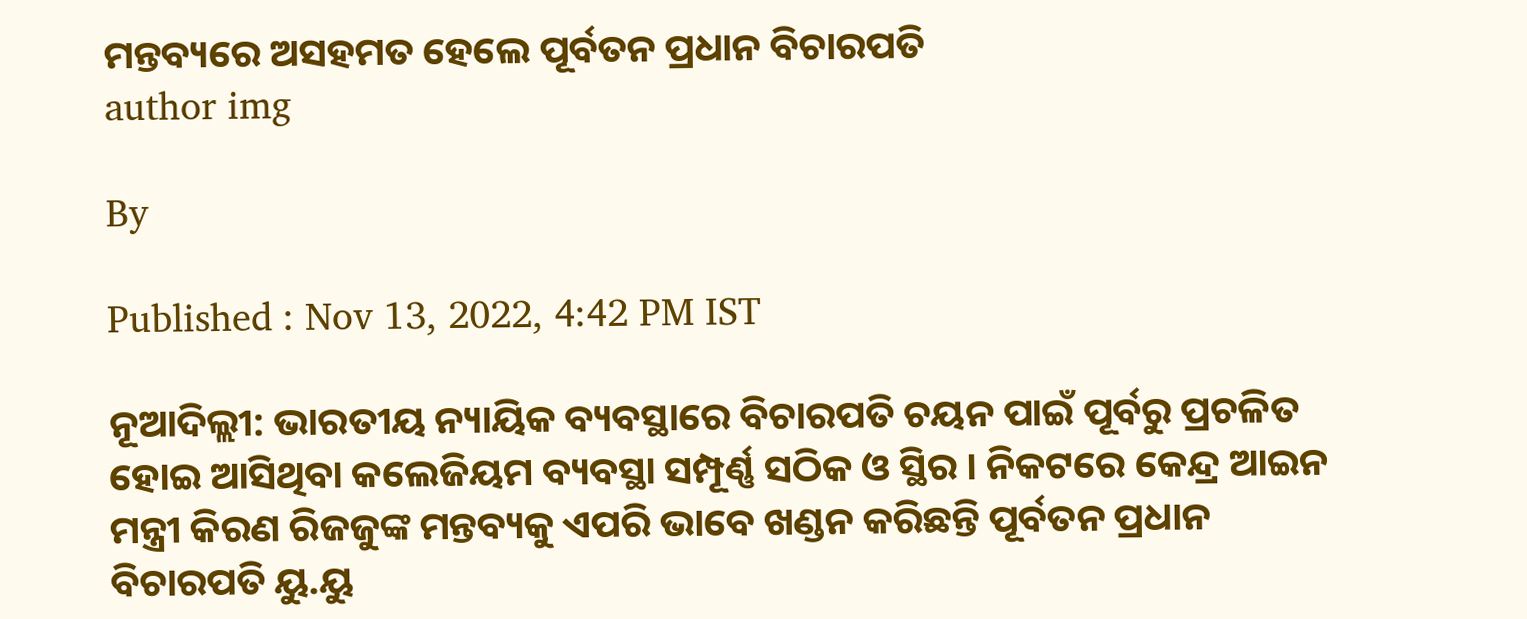ମନ୍ତବ୍ୟରେ ଅସହମତ ହେଲେ ପୂର୍ବତନ ପ୍ରଧାନ ବିଚାରପତି
author img

By

Published : Nov 13, 2022, 4:42 PM IST

ନୂଆଦିଲ୍ଲୀ: ଭାରତୀୟ ନ୍ୟାୟିକ ବ୍ୟବସ୍ଥାରେ ବିଚାରପତି ଚୟନ ପାଇଁ ପୂର୍ବରୁ ପ୍ରଚଳିତ ହୋଇ ଆସିଥିବା କଲେଜିୟମ ବ୍ୟବସ୍ଥା ସମ୍ପୂର୍ଣ୍ଣ ସଠିକ ଓ ସ୍ଥିର । ନିକଟରେ କେନ୍ଦ୍ର ଆଇନ ମନ୍ତ୍ରୀ କିରଣ ରିଜଜୁଙ୍କ ମନ୍ତବ୍ୟକୁ ଏପରି ଭାବେ ଖଣ୍ଡନ କରିଛନ୍ତି ପୂର୍ବତନ ପ୍ରଧାନ ବିଚାରପତି ୟୁ.ୟୁ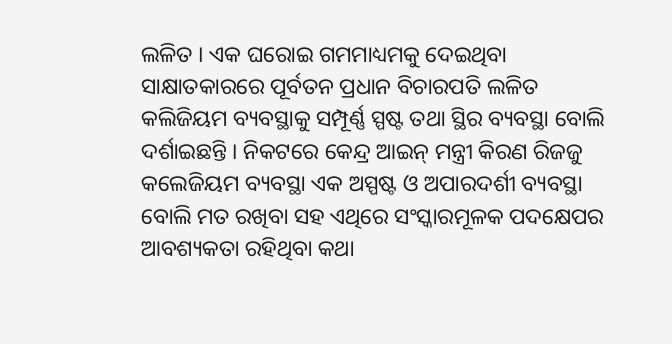ଲଳିତ । ଏକ ଘରୋଇ ଗମମାଧ୍ୟମକୁ ଦେଇଥିବା ସାକ୍ଷାତକାରରେ ପୂର୍ବତନ ପ୍ରଧାନ ବିଚାରପତି ଲଳିତ କଲିଜିୟମ ବ୍ୟବସ୍ଥାକୁ ସମ୍ପୂର୍ଣ୍ଣ ସ୍ପଷ୍ଟ ତଥା ସ୍ଥିର ବ୍ୟବସ୍ଥା ବୋଲି ଦର୍ଶାଇଛନ୍ତି । ନିକଟରେ କେନ୍ଦ୍ର ଆଇନ୍‌ ମନ୍ତ୍ରୀ କିରଣ ରିଜଜୁ କଲେଜିୟମ ବ୍ୟବସ୍ଥା ଏକ ଅସ୍ପଷ୍ଟ ଓ ଅପାରଦର୍ଶୀ ବ୍ୟବସ୍ଥା ବୋଲି ମତ ରଖିବା ସହ ଏଥିରେ ସଂସ୍କାରମୂଳକ ପଦକ୍ଷେପର ଆବଶ୍ୟକତା ରହିଥିବା କଥା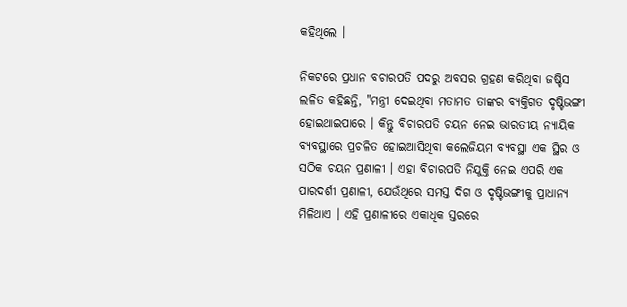କହିଥିଲେ ।

ନିକଟରେ ପ୍ରଧାନ ବଚାରପତି ପଦରୁ ଅବସର ଗ୍ରହଣ କରିଥିବା ଜଷ୍ଚିସ ଲଳିତ କହିଛନ୍ତି, "ମନ୍ତ୍ରୀ ଦେଇଥିବା ମତାମତ ତାଙ୍କର ବ୍ୟକ୍ତିଗତ ଦୃଷ୍ଟିଭଙ୍ଗୀ ହୋଇଥାଇପାରେ । କିନ୍ତୁ ବିଚାରପତି ଚୟନ ନେଇ ଭାରତୀୟ ନ୍ୟାୟିକ ବ୍ୟବସ୍ଥାରେ ପ୍ରଚଳିତ ହୋଇଆସିଥିବା କଲେଜିୟମ ବ୍ୟବସ୍ଥା ଏକ ସ୍ଥିର ଓ ସଠିକ ଚୟନ ପ୍ରଣାଳୀ । ଏହା ବିଚାରପତି ନିଯୁକ୍ତି ନେଇ ଏପରି ଏକ ପାରଦର୍ଶୀ ପ୍ରଣାଳୀ, ଯେଉଁଥିରେ ସମସ୍ତ ଦିଗ ଓ ଦୃଷ୍ଟିଭଙ୍ଗୀକୁ ପ୍ରାଧାନ୍ୟ ମିଳିଥାଏ । ଏହି ପ୍ରଣାଳୀରେ ଏକାଧିକ ସ୍ତରରେ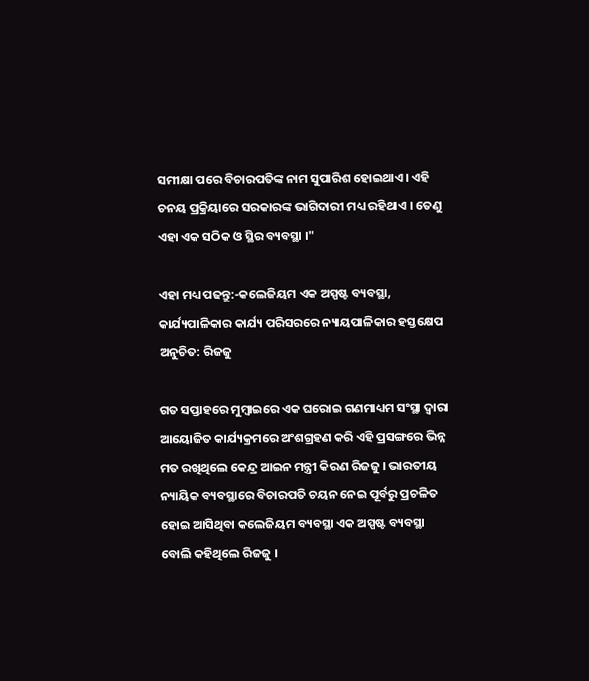ସମୀକ୍ଷା ପରେ ବିଚାରପତିଙ୍କ ନାମ ସୁପାରିଶ ହୋଇଥାଏ । ଏହି ଚନୟ ପ୍ରକ୍ରିୟାରେ ସରକାରଙ୍କ ଭାଗିଦାରୀ ମଧ୍ୟ ରହିଥାଏ । ତେଣୁ ଏହା ଏକ ସଠିକ ଓ ସ୍ଥିର ବ୍ୟବସ୍ଥା ।"

ଏହା ମଧ୍ୟ ପଢନ୍ତୁ:-କଲେଜିୟମ ଏକ ଅସ୍ପଷ୍ଟ ବ୍ୟବସ୍ଥା, କାର୍ଯ୍ୟପାଳିକାର କାର୍ଯ୍ୟ ପରିସରରେ ନ୍ୟାୟପାଳିକାର ହସ୍ତକ୍ଷେପ ଅନୁଚିତ: ରିଜଜୁ

ଗତ ସପ୍ତାହରେ ମୁମ୍ବାଇରେ ଏକ ଘରୋଇ ଗଣମାଧ୍ୟମ ସଂସ୍ଥା ଦ୍ବାରା ଆୟୋଜିତ କାର୍ଯ୍ୟକ୍ରମରେ ଅଂଶଗ୍ରହଣ କରି ଏହି ପ୍ରସଙ୍ଗରେ ଭିନ୍ନ ମତ ରଖିଥିଲେ କେନ୍ଦ୍ର ଆଇନ ମନ୍ତ୍ରୀ କିରଣ ରିଜଜୁ । ଭାରତୀୟ ନ୍ୟାୟିକ ବ୍ୟବସ୍ଥାରେ ବିଚାରପତି ଚୟନ ନେଇ ପୂର୍ବରୁ ପ୍ରଚଳିତ ହୋଇ ଆସିଥିବା କଲେଜିୟମ ବ୍ୟବସ୍ଥା ଏକ ଅସ୍ପଷ୍ଟ ବ୍ୟବସ୍ଥା ବୋଲି କହିଥିଲେ ରିଜଜୁ ।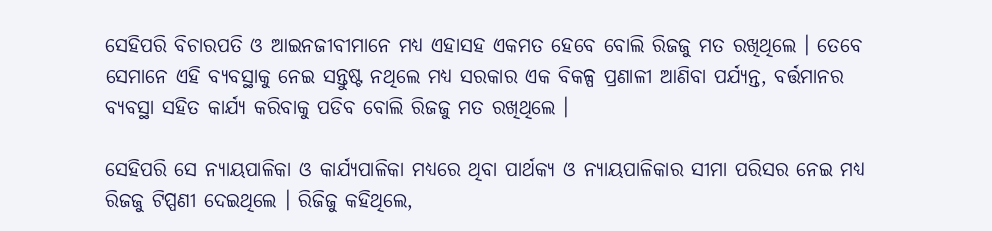ସେହିପରି ବିଚାରପତି ଓ ଆଇନଜୀବୀମାନେ ମଧ୍ୟ ଏହାସହ ଏକମତ ହେବେ ବୋଲି ରିଜଜୁ ମତ ରଖିଥିଲେ । ତେବେ ସେମାନେ ଏହି ବ୍ୟବସ୍ଥାକୁ ନେଇ ସନ୍ତୁଷ୍ଟ ନଥିଲେ ମଧ୍ୟ ସରକାର ଏକ ବିକଳ୍ପ ପ୍ରଣାଳୀ ଆଣିବା ପର୍ଯ୍ୟନ୍ତ, ବର୍ତ୍ତମାନର ବ୍ୟବସ୍ଥା ସହିତ କାର୍ଯ୍ୟ କରିବାକୁ ପଡିବ ବୋଲି ରିଜଜୁ ମତ ରଖିଥିଲେ ।

ସେହିପରି ସେ ନ୍ୟାୟପାଳିକା ଓ କାର୍ଯ୍ୟପାଳିକା ମଧ୍ୟରେ ଥିବା ପାର୍ଥକ୍ୟ ଓ ନ୍ୟାୟପାଳିକାର ସୀମା ପରିସର ନେଇ ମଧ୍ୟ ରିଜଜୁ ଟିପ୍ପଣୀ ଦେଇଥିଲେ । ରିଜିଜୁ କହିଥିଲେ,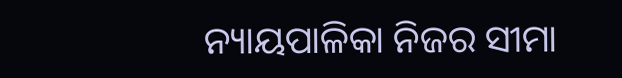ନ୍ୟାୟପାଳିକା ନିଜର ସୀମା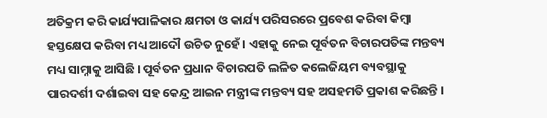ଅତିକ୍ରମ କରି କାର୍ଯ୍ୟପାଳିକାର କ୍ଷମତା ଓ କାର୍ଯ୍ୟ ପରିସରରେ ପ୍ରବେଶ କରିବା କିମ୍ବା ହସ୍ତକ୍ଷେପ କରିବା ମଧ୍ୟ ଆଦୌ ଉଚିତ ନୁହେଁ । ଏହାକୁ ନେଇ ପୂର୍ବତନ ବିଚାରପତିଙ୍କ ମନ୍ତବ୍ୟ ମଧ୍ୟ ସାମ୍ନାକୁ ଆସିଛି । ପୂର୍ବତନ ପ୍ରଧାନ ବିଚାରପତି ଲଳିତ କଲେଜିୟମ ବ୍ୟବସ୍ଥାକୁ ପାରଦର୍ଶୀ ଦର୍ଶାଇବା ସହ କେନ୍ଦ୍ର ଆଇନ ମନ୍ତ୍ରୀଙ୍କ ମନ୍ତବ୍ୟ ସହ ଅସହମତି ପ୍ରକାଶ କରିଛନ୍ତି ।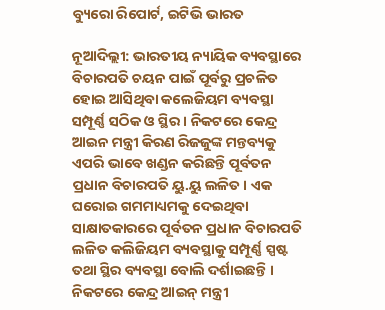ବ୍ୟୁରୋ ରିପୋର୍ଟ, ଇଟିଭି ଭାରତ

ନୂଆଦିଲ୍ଲୀ: ଭାରତୀୟ ନ୍ୟାୟିକ ବ୍ୟବସ୍ଥାରେ ବିଚାରପତି ଚୟନ ପାଇଁ ପୂର୍ବରୁ ପ୍ରଚଳିତ ହୋଇ ଆସିଥିବା କଲେଜିୟମ ବ୍ୟବସ୍ଥା ସମ୍ପୂର୍ଣ୍ଣ ସଠିକ ଓ ସ୍ଥିର । ନିକଟରେ କେନ୍ଦ୍ର ଆଇନ ମନ୍ତ୍ରୀ କିରଣ ରିଜଜୁଙ୍କ ମନ୍ତବ୍ୟକୁ ଏପରି ଭାବେ ଖଣ୍ଡନ କରିଛନ୍ତି ପୂର୍ବତନ ପ୍ରଧାନ ବିଚାରପତି ୟୁ.ୟୁ ଲଳିତ । ଏକ ଘରୋଇ ଗମମାଧ୍ୟମକୁ ଦେଇଥିବା ସାକ୍ଷାତକାରରେ ପୂର୍ବତନ ପ୍ରଧାନ ବିଚାରପତି ଲଳିତ କଲିଜିୟମ ବ୍ୟବସ୍ଥାକୁ ସମ୍ପୂର୍ଣ୍ଣ ସ୍ପଷ୍ଟ ତଥା ସ୍ଥିର ବ୍ୟବସ୍ଥା ବୋଲି ଦର୍ଶାଇଛନ୍ତି । ନିକଟରେ କେନ୍ଦ୍ର ଆଇନ୍‌ ମନ୍ତ୍ରୀ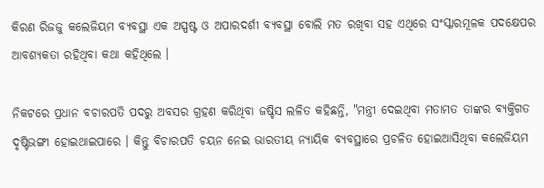କିରଣ ରିଜଜୁ କଲେଜିୟମ ବ୍ୟବସ୍ଥା ଏକ ଅସ୍ପଷ୍ଟ ଓ ଅପାରଦର୍ଶୀ ବ୍ୟବସ୍ଥା ବୋଲି ମତ ରଖିବା ସହ ଏଥିରେ ସଂସ୍କାରମୂଳକ ପଦକ୍ଷେପର ଆବଶ୍ୟକତା ରହିଥିବା କଥା କହିଥିଲେ ।

ନିକଟରେ ପ୍ରଧାନ ବଚାରପତି ପଦରୁ ଅବସର ଗ୍ରହଣ କରିଥିବା ଜଷ୍ଚିସ ଲଳିତ କହିଛନ୍ତି, "ମନ୍ତ୍ରୀ ଦେଇଥିବା ମତାମତ ତାଙ୍କର ବ୍ୟକ୍ତିଗତ ଦୃଷ୍ଟିଭଙ୍ଗୀ ହୋଇଥାଇପାରେ । କିନ୍ତୁ ବିଚାରପତି ଚୟନ ନେଇ ଭାରତୀୟ ନ୍ୟାୟିକ ବ୍ୟବସ୍ଥାରେ ପ୍ରଚଳିତ ହୋଇଆସିଥିବା କଲେଜିୟମ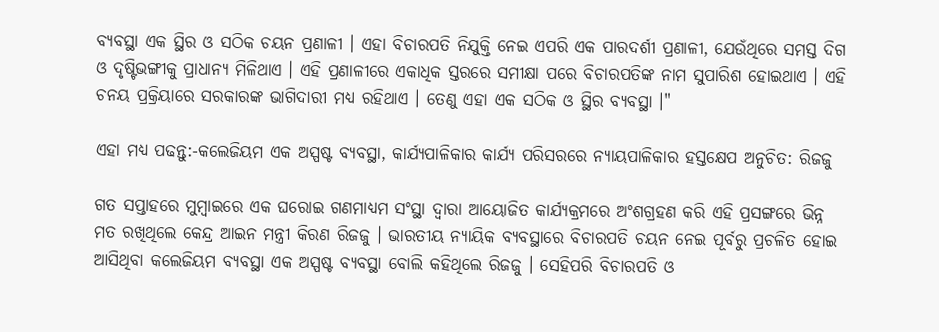ବ୍ୟବସ୍ଥା ଏକ ସ୍ଥିର ଓ ସଠିକ ଚୟନ ପ୍ରଣାଳୀ । ଏହା ବିଚାରପତି ନିଯୁକ୍ତି ନେଇ ଏପରି ଏକ ପାରଦର୍ଶୀ ପ୍ରଣାଳୀ, ଯେଉଁଥିରେ ସମସ୍ତ ଦିଗ ଓ ଦୃଷ୍ଟିଭଙ୍ଗୀକୁ ପ୍ରାଧାନ୍ୟ ମିଳିଥାଏ । ଏହି ପ୍ରଣାଳୀରେ ଏକାଧିକ ସ୍ତରରେ ସମୀକ୍ଷା ପରେ ବିଚାରପତିଙ୍କ ନାମ ସୁପାରିଶ ହୋଇଥାଏ । ଏହି ଚନୟ ପ୍ରକ୍ରିୟାରେ ସରକାରଙ୍କ ଭାଗିଦାରୀ ମଧ୍ୟ ରହିଥାଏ । ତେଣୁ ଏହା ଏକ ସଠିକ ଓ ସ୍ଥିର ବ୍ୟବସ୍ଥା ।"

ଏହା ମଧ୍ୟ ପଢନ୍ତୁ:-କଲେଜିୟମ ଏକ ଅସ୍ପଷ୍ଟ ବ୍ୟବସ୍ଥା, କାର୍ଯ୍ୟପାଳିକାର କାର୍ଯ୍ୟ ପରିସରରେ ନ୍ୟାୟପାଳିକାର ହସ୍ତକ୍ଷେପ ଅନୁଚିତ: ରିଜଜୁ

ଗତ ସପ୍ତାହରେ ମୁମ୍ବାଇରେ ଏକ ଘରୋଇ ଗଣମାଧ୍ୟମ ସଂସ୍ଥା ଦ୍ବାରା ଆୟୋଜିତ କାର୍ଯ୍ୟକ୍ରମରେ ଅଂଶଗ୍ରହଣ କରି ଏହି ପ୍ରସଙ୍ଗରେ ଭିନ୍ନ ମତ ରଖିଥିଲେ କେନ୍ଦ୍ର ଆଇନ ମନ୍ତ୍ରୀ କିରଣ ରିଜଜୁ । ଭାରତୀୟ ନ୍ୟାୟିକ ବ୍ୟବସ୍ଥାରେ ବିଚାରପତି ଚୟନ ନେଇ ପୂର୍ବରୁ ପ୍ରଚଳିତ ହୋଇ ଆସିଥିବା କଲେଜିୟମ ବ୍ୟବସ୍ଥା ଏକ ଅସ୍ପଷ୍ଟ ବ୍ୟବସ୍ଥା ବୋଲି କହିଥିଲେ ରିଜଜୁ । ସେହିପରି ବିଚାରପତି ଓ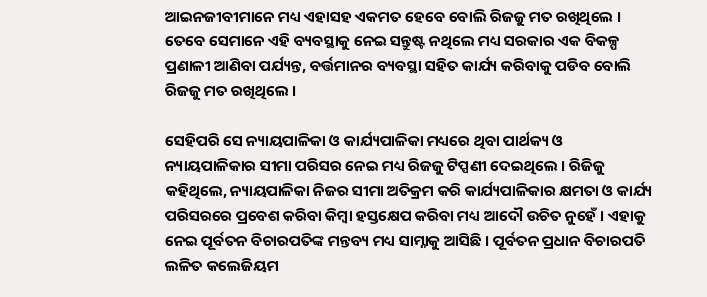ଆଇନଜୀବୀମାନେ ମଧ୍ୟ ଏହାସହ ଏକମତ ହେବେ ବୋଲି ରିଜଜୁ ମତ ରଖିଥିଲେ । ତେବେ ସେମାନେ ଏହି ବ୍ୟବସ୍ଥାକୁ ନେଇ ସନ୍ତୁଷ୍ଟ ନଥିଲେ ମଧ୍ୟ ସରକାର ଏକ ବିକଳ୍ପ ପ୍ରଣାଳୀ ଆଣିବା ପର୍ଯ୍ୟନ୍ତ, ବର୍ତ୍ତମାନର ବ୍ୟବସ୍ଥା ସହିତ କାର୍ଯ୍ୟ କରିବାକୁ ପଡିବ ବୋଲି ରିଜଜୁ ମତ ରଖିଥିଲେ ।

ସେହିପରି ସେ ନ୍ୟାୟପାଳିକା ଓ କାର୍ଯ୍ୟପାଳିକା ମଧ୍ୟରେ ଥିବା ପାର୍ଥକ୍ୟ ଓ ନ୍ୟାୟପାଳିକାର ସୀମା ପରିସର ନେଇ ମଧ୍ୟ ରିଜଜୁ ଟିପ୍ପଣୀ ଦେଇଥିଲେ । ରିଜିଜୁ କହିଥିଲେ, ନ୍ୟାୟପାଳିକା ନିଜର ସୀମା ଅତିକ୍ରମ କରି କାର୍ଯ୍ୟପାଳିକାର କ୍ଷମତା ଓ କାର୍ଯ୍ୟ ପରିସରରେ ପ୍ରବେଶ କରିବା କିମ୍ବା ହସ୍ତକ୍ଷେପ କରିବା ମଧ୍ୟ ଆଦୌ ଉଚିତ ନୁହେଁ । ଏହାକୁ ନେଇ ପୂର୍ବତନ ବିଚାରପତିଙ୍କ ମନ୍ତବ୍ୟ ମଧ୍ୟ ସାମ୍ନାକୁ ଆସିଛି । ପୂର୍ବତନ ପ୍ରଧାନ ବିଚାରପତି ଲଳିତ କଲେଜିୟମ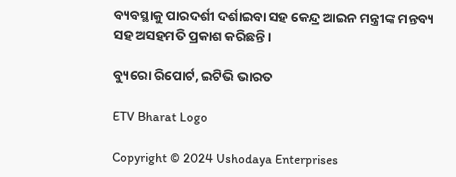ବ୍ୟବସ୍ଥାକୁ ପାରଦର୍ଶୀ ଦର୍ଶାଇବା ସହ କେନ୍ଦ୍ର ଆଇନ ମନ୍ତ୍ରୀଙ୍କ ମନ୍ତବ୍ୟ ସହ ଅସହମତି ପ୍ରକାଶ କରିଛନ୍ତି ।

ବ୍ୟୁରୋ ରିପୋର୍ଟ, ଇଟିଭି ଭାରତ

ETV Bharat Logo

Copyright © 2024 Ushodaya Enterprises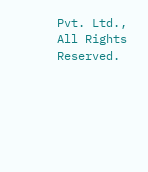Pvt. Ltd., All Rights Reserved.